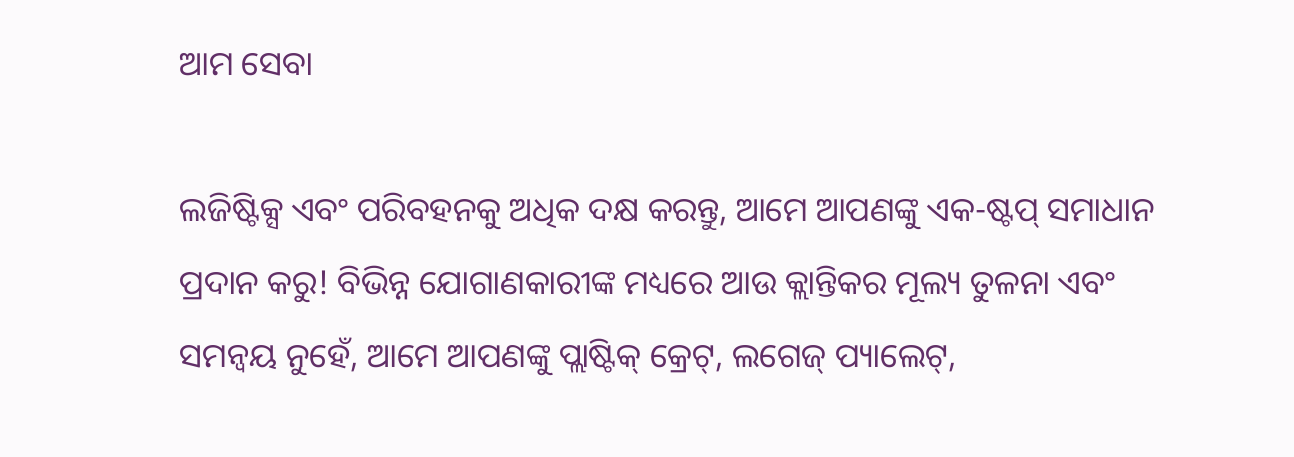ଆମ ସେବା

ଲଜିଷ୍ଟିକ୍ସ ଏବଂ ପରିବହନକୁ ଅଧିକ ଦକ୍ଷ କରନ୍ତୁ, ଆମେ ଆପଣଙ୍କୁ ଏକ-ଷ୍ଟପ୍ ସମାଧାନ ପ୍ରଦାନ କରୁ! ବିଭିନ୍ନ ଯୋଗାଣକାରୀଙ୍କ ମଧ୍ୟରେ ଆଉ କ୍ଲାନ୍ତିକର ମୂଲ୍ୟ ତୁଳନା ଏବଂ ସମନ୍ୱୟ ନୁହେଁ, ଆମେ ଆପଣଙ୍କୁ ପ୍ଲାଷ୍ଟିକ୍ କ୍ରେଟ୍, ଲଗେଜ୍ ପ୍ୟାଲେଟ୍,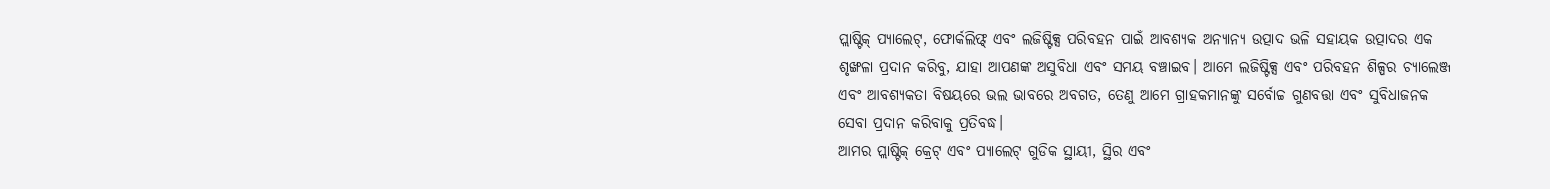ପ୍ଲାଷ୍ଟିକ୍ ପ୍ୟାଲେଟ୍, ଫୋର୍କଲିଫ୍ଟ୍ ଏବଂ ଲଜିଷ୍ଟିକ୍ସ ପରିବହନ ପାଇଁ ଆବଶ୍ୟକ ଅନ୍ୟାନ୍ୟ ଉତ୍ପାଦ ଭଳି ସହାୟକ ଉତ୍ପାଦର ଏକ ଶୃଙ୍ଖଳା ପ୍ରଦାନ କରିବୁ, ଯାହା ଆପଣଙ୍କ ଅସୁବିଧା ଏବଂ ସମୟ ବଞ୍ଚାଇବ। ଆମେ ଲଜିଷ୍ଟିକ୍ସ ଏବଂ ପରିବହନ ଶିଳ୍ପର ଚ୍ୟାଲେଞ୍ଜ ଏବଂ ଆବଶ୍ୟକତା ବିଷୟରେ ଭଲ ଭାବରେ ଅବଗତ, ତେଣୁ ଆମେ ଗ୍ରାହକମାନଙ୍କୁ ସର୍ବୋଚ୍ଚ ଗୁଣବତ୍ତା ଏବଂ ସୁବିଧାଜନକ ସେବା ପ୍ରଦାନ କରିବାକୁ ପ୍ରତିବଦ୍ଧ।
ଆମର ପ୍ଲାଷ୍ଟିକ୍ କ୍ରେଟ୍ ଏବଂ ପ୍ୟାଲେଟ୍ ଗୁଡିକ ସ୍ଥାୟୀ, ସ୍ଥିର ଏବଂ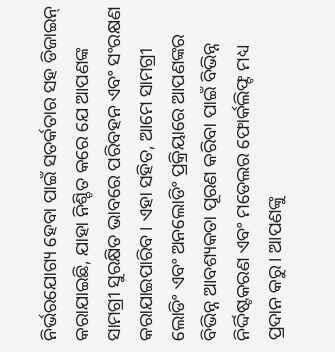ନିର୍ଭରଯୋଗ୍ୟ ହେବା ପାଇଁ ସତର୍କତାର ସହ ଡିଜାଇନ୍ କରାଯାଇଛି, ଯାହା ନିଶ୍ଚିତ କରେ ଯେ ଆପଣଙ୍କ ସାମଗ୍ରୀ ସୁରକ୍ଷିତ ଭାବରେ ପରିବହନ ଏବଂ ସଂରକ୍ଷଣ କରାଯାଇପାରିବ। ଏହା ସହିତ, ଆମେ ସାମଗ୍ରୀ ଲୋଡିଂ ଏବଂ ଅନଲୋଡିଂ ପ୍ରକ୍ରିୟାରେ ଆପଣଙ୍କର ବିଭିନ୍ନ ଆବଶ୍ୟକତା ପୂରଣ କରିବା ପାଇଁ ବିଭିନ୍ନ ନିର୍ଦ୍ଦିଷ୍ଟକରଣ ଏବଂ ମଡେଲର ଫୋର୍କଲିଫ୍ଟ ମଧ୍ୟ ପ୍ରଦାନ କରୁ। ଆପଣଙ୍କୁ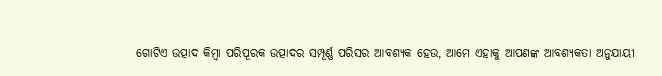ଗୋଟିଏ ଉତ୍ପାଦ କିମ୍ବା ପରିପୂରକ ଉତ୍ପାଦର ସମ୍ପୂର୍ଣ୍ଣ ପରିସର ଆବଶ୍ୟକ ହେଉ, ଆମେ ଏହାକୁ ଆପଣଙ୍କ ଆବଶ୍ୟକତା ଅନୁଯାୟୀ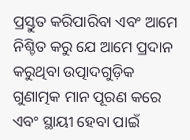ପ୍ରସ୍ତୁତ କରିପାରିବା ଏବଂ ଆମେ ନିଶ୍ଚିତ କରୁ ଯେ ଆମେ ପ୍ରଦାନ କରୁଥିବା ଉତ୍ପାଦଗୁଡ଼ିକ ଗୁଣାତ୍ମକ ମାନ ପୂରଣ କରେ ଏବଂ ସ୍ଥାୟୀ ହେବା ପାଇଁ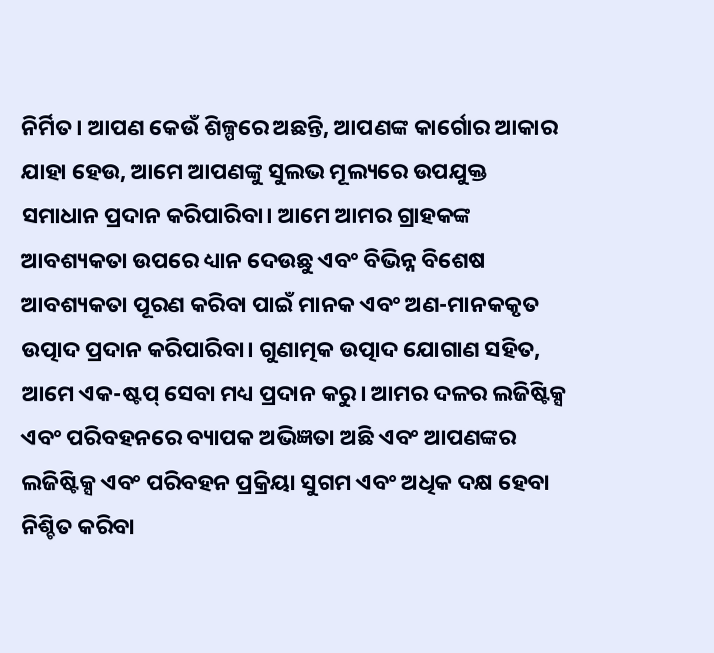ନିର୍ମିତ। ଆପଣ କେଉଁ ଶିଳ୍ପରେ ଅଛନ୍ତି, ଆପଣଙ୍କ କାର୍ଗୋର ଆକାର ଯାହା ହେଉ, ଆମେ ଆପଣଙ୍କୁ ସୁଲଭ ମୂଲ୍ୟରେ ଉପଯୁକ୍ତ ସମାଧାନ ପ୍ରଦାନ କରିପାରିବା। ଆମେ ଆମର ଗ୍ରାହକଙ୍କ ଆବଶ୍ୟକତା ଉପରେ ଧ୍ୟାନ ଦେଉଛୁ ଏବଂ ବିଭିନ୍ନ ବିଶେଷ ଆବଶ୍ୟକତା ପୂରଣ କରିବା ପାଇଁ ମାନକ ଏବଂ ଅଣ-ମାନକକୃତ ଉତ୍ପାଦ ପ୍ରଦାନ କରିପାରିବା। ଗୁଣାତ୍ମକ ଉତ୍ପାଦ ଯୋଗାଣ ସହିତ, ଆମେ ଏକ-ଷ୍ଟପ୍ ସେବା ମଧ୍ୟ ପ୍ରଦାନ କରୁ। ଆମର ଦଳର ଲଜିଷ୍ଟିକ୍ସ ଏବଂ ପରିବହନରେ ବ୍ୟାପକ ଅଭିଜ୍ଞତା ଅଛି ଏବଂ ଆପଣଙ୍କର ଲଜିଷ୍ଟିକ୍ସ ଏବଂ ପରିବହନ ପ୍ରକ୍ରିୟା ସୁଗମ ଏବଂ ଅଧିକ ଦକ୍ଷ ହେବା ନିଶ୍ଚିତ କରିବା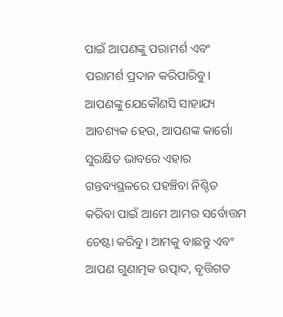ପାଇଁ ଆପଣଙ୍କୁ ପରାମର୍ଶ ଏବଂ ପରାମର୍ଶ ପ୍ରଦାନ କରିପାରିବୁ। ଆପଣଙ୍କୁ ଯେକୌଣସି ସାହାଯ୍ୟ ଆବଶ୍ୟକ ହେଉ, ଆପଣଙ୍କ କାର୍ଗୋ ସୁରକ୍ଷିତ ଭାବରେ ଏହାର ଗନ୍ତବ୍ୟସ୍ଥଳରେ ପହଞ୍ଚିବା ନିଶ୍ଚିତ କରିବା ପାଇଁ ଆମେ ଆମର ସର୍ବୋତ୍ତମ ଚେଷ୍ଟା କରିବୁ। ଆମକୁ ବାଛନ୍ତୁ ଏବଂ ଆପଣ ଗୁଣାତ୍ମକ ଉତ୍ପାଦ, ବୃତ୍ତିଗତ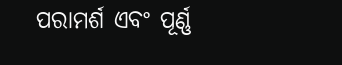ପରାମର୍ଶ ଏବଂ ପୂର୍ଣ୍ଣ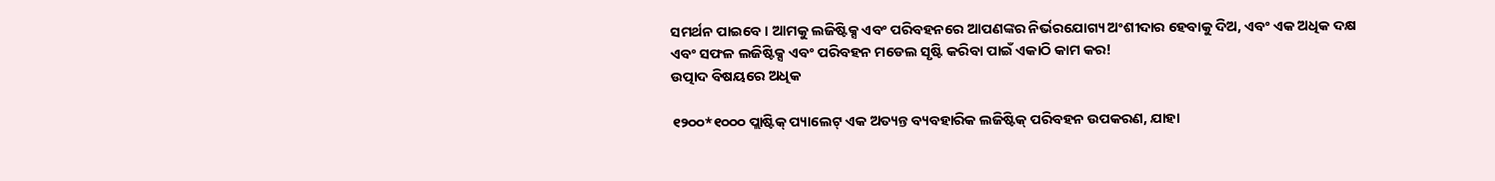ସମର୍ଥନ ପାଇବେ। ଆମକୁ ଲଜିଷ୍ଟିକ୍ସ ଏବଂ ପରିବହନରେ ଆପଣଙ୍କର ନିର୍ଭରଯୋଗ୍ୟ ଅଂଶୀଦାର ହେବାକୁ ଦିଅ, ଏବଂ ଏକ ଅଧିକ ଦକ୍ଷ ଏବଂ ସଫଳ ଲଜିଷ୍ଟିକ୍ସ ଏବଂ ପରିବହନ ମଡେଲ ସୃଷ୍ଟି କରିବା ପାଇଁ ଏକାଠି କାମ କର!
ଉତ୍ପାଦ ବିଷୟରେ ଅଧିକ

୧୨୦୦*୧୦୦୦ ପ୍ଲାଷ୍ଟିକ୍ ପ୍ୟାଲେଟ୍ ଏକ ଅତ୍ୟନ୍ତ ବ୍ୟବହାରିକ ଲଜିଷ୍ଟିକ୍ ପରିବହନ ଉପକରଣ, ଯାହା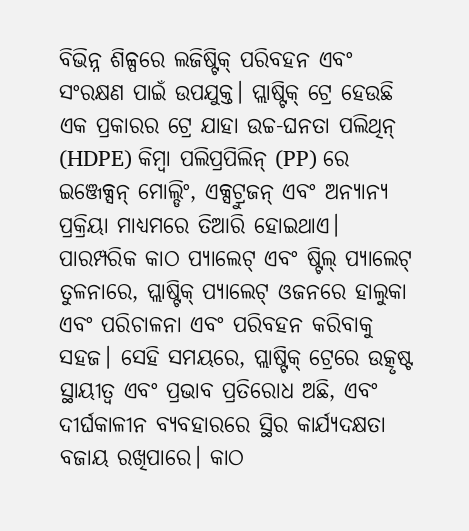ବିଭିନ୍ନ ଶିଳ୍ପରେ ଲଜିଷ୍ଟିକ୍ ପରିବହନ ଏବଂ ସଂରକ୍ଷଣ ପାଇଁ ଉପଯୁକ୍ତ। ପ୍ଲାଷ୍ଟିକ୍ ଟ୍ରେ ହେଉଛି ଏକ ପ୍ରକାରର ଟ୍ରେ ଯାହା ଉଚ୍ଚ-ଘନତା ପଲିଥିନ୍ (HDPE) କିମ୍ବା ପଲିପ୍ରପିଲିନ୍ (PP) ରେ ଇଞ୍ଜେକ୍ସନ୍ ମୋଲ୍ଡିଂ, ଏକ୍ସଟ୍ରୁଜନ୍ ଏବଂ ଅନ୍ୟାନ୍ୟ ପ୍ରକ୍ରିୟା ମାଧ୍ୟମରେ ତିଆରି ହୋଇଥାଏ। ପାରମ୍ପରିକ କାଠ ପ୍ୟାଲେଟ୍ ଏବଂ ଷ୍ଟିଲ୍ ପ୍ୟାଲେଟ୍ ତୁଳନାରେ, ପ୍ଲାଷ୍ଟିକ୍ ପ୍ୟାଲେଟ୍ ଓଜନରେ ହାଲୁକା ଏବଂ ପରିଚାଳନା ଏବଂ ପରିବହନ କରିବାକୁ ସହଜ। ସେହି ସମୟରେ, ପ୍ଲାଷ୍ଟିକ୍ ଟ୍ରେରେ ଉତ୍କୃଷ୍ଟ ସ୍ଥାୟୀତ୍ୱ ଏବଂ ପ୍ରଭାବ ପ୍ରତିରୋଧ ଅଛି, ଏବଂ ଦୀର୍ଘକାଳୀନ ବ୍ୟବହାରରେ ସ୍ଥିର କାର୍ଯ୍ୟଦକ୍ଷତା ବଜାୟ ରଖିପାରେ। କାଠ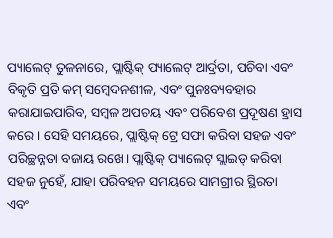ପ୍ୟାଲେଟ୍ ତୁଳନାରେ, ପ୍ଲାଷ୍ଟିକ୍ ପ୍ୟାଲେଟ୍ ଆର୍ଦ୍ରତା, ପଚିବା ଏବଂ ବିକୃତି ପ୍ରତି କମ୍ ସମ୍ବେଦନଶୀଳ, ଏବଂ ପୁନଃବ୍ୟବହାର କରାଯାଇପାରିବ, ସମ୍ବଳ ଅପଚୟ ଏବଂ ପରିବେଶ ପ୍ରଦୂଷଣ ହ୍ରାସ କରେ। ସେହି ସମୟରେ, ପ୍ଲାଷ୍ଟିକ୍ ଟ୍ରେ ସଫା କରିବା ସହଜ ଏବଂ ପରିଚ୍ଛନ୍ନତା ବଜାୟ ରଖେ। ପ୍ଲାଷ୍ଟିକ୍ ପ୍ୟାଲେଟ୍ ସ୍ଲାଇଡ୍ କରିବା ସହଜ ନୁହେଁ, ଯାହା ପରିବହନ ସମୟରେ ସାମଗ୍ରୀର ସ୍ଥିରତା ଏବଂ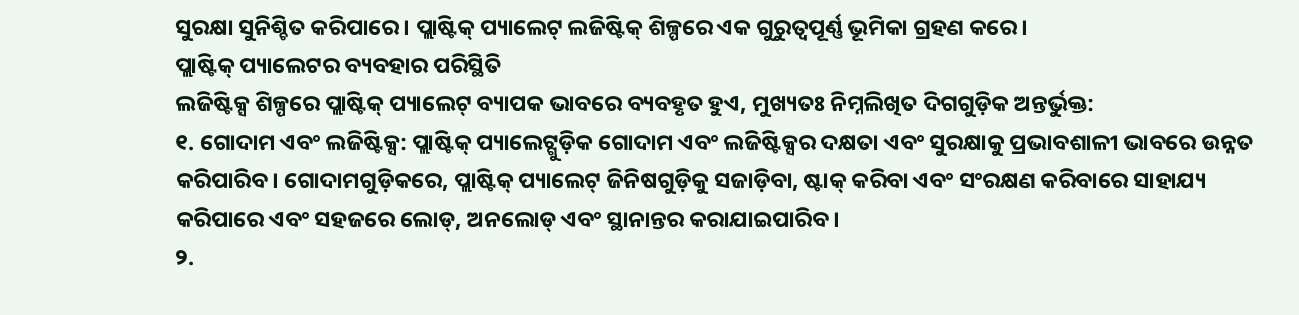ସୁରକ୍ଷା ସୁନିଶ୍ଚିତ କରିପାରେ। ପ୍ଲାଷ୍ଟିକ୍ ପ୍ୟାଲେଟ୍ ଲଜିଷ୍ଟିକ୍ ଶିଳ୍ପରେ ଏକ ଗୁରୁତ୍ୱପୂର୍ଣ୍ଣ ଭୂମିକା ଗ୍ରହଣ କରେ।
ପ୍ଲାଷ୍ଟିକ୍ ପ୍ୟାଲେଟର ବ୍ୟବହାର ପରିସ୍ଥିତି
ଲଜିଷ୍ଟିକ୍ସ ଶିଳ୍ପରେ ପ୍ଲାଷ୍ଟିକ୍ ପ୍ୟାଲେଟ୍ ବ୍ୟାପକ ଭାବରେ ବ୍ୟବହୃତ ହୁଏ, ମୁଖ୍ୟତଃ ନିମ୍ନଲିଖିତ ଦିଗଗୁଡ଼ିକ ଅନ୍ତର୍ଭୁକ୍ତ:
୧. ଗୋଦାମ ଏବଂ ଲଜିଷ୍ଟିକ୍ସ: ପ୍ଲାଷ୍ଟିକ୍ ପ୍ୟାଲେଟ୍ଗୁଡ଼ିକ ଗୋଦାମ ଏବଂ ଲଜିଷ୍ଟିକ୍ସର ଦକ୍ଷତା ଏବଂ ସୁରକ୍ଷାକୁ ପ୍ରଭାବଶାଳୀ ଭାବରେ ଉନ୍ନତ କରିପାରିବ। ଗୋଦାମଗୁଡ଼ିକରେ, ପ୍ଲାଷ୍ଟିକ୍ ପ୍ୟାଲେଟ୍ ଜିନିଷଗୁଡ଼ିକୁ ସଜାଡ଼ିବା, ଷ୍ଟାକ୍ କରିବା ଏବଂ ସଂରକ୍ଷଣ କରିବାରେ ସାହାଯ୍ୟ କରିପାରେ ଏବଂ ସହଜରେ ଲୋଡ୍, ଅନଲୋଡ୍ ଏବଂ ସ୍ଥାନାନ୍ତର କରାଯାଇପାରିବ।
୨.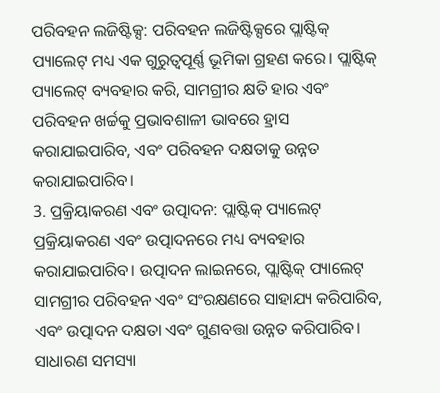ପରିବହନ ଲଜିଷ୍ଟିକ୍ସ: ପରିବହନ ଲଜିଷ୍ଟିକ୍ସରେ ପ୍ଲାଷ୍ଟିକ୍ ପ୍ୟାଲେଟ୍ ମଧ୍ୟ ଏକ ଗୁରୁତ୍ୱପୂର୍ଣ୍ଣ ଭୂମିକା ଗ୍ରହଣ କରେ। ପ୍ଲାଷ୍ଟିକ୍ ପ୍ୟାଲେଟ୍ ବ୍ୟବହାର କରି, ସାମଗ୍ରୀର କ୍ଷତି ହାର ଏବଂ ପରିବହନ ଖର୍ଚ୍ଚକୁ ପ୍ରଭାବଶାଳୀ ଭାବରେ ହ୍ରାସ କରାଯାଇପାରିବ, ଏବଂ ପରିବହନ ଦକ୍ଷତାକୁ ଉନ୍ନତ କରାଯାଇପାରିବ।
3. ପ୍ରକ୍ରିୟାକରଣ ଏବଂ ଉତ୍ପାଦନ: ପ୍ଲାଷ୍ଟିକ୍ ପ୍ୟାଲେଟ୍ ପ୍ରକ୍ରିୟାକରଣ ଏବଂ ଉତ୍ପାଦନରେ ମଧ୍ୟ ବ୍ୟବହାର କରାଯାଇପାରିବ। ଉତ୍ପାଦନ ଲାଇନରେ, ପ୍ଲାଷ୍ଟିକ୍ ପ୍ୟାଲେଟ୍ ସାମଗ୍ରୀର ପରିବହନ ଏବଂ ସଂରକ୍ଷଣରେ ସାହାଯ୍ୟ କରିପାରିବ, ଏବଂ ଉତ୍ପାଦନ ଦକ୍ଷତା ଏବଂ ଗୁଣବତ୍ତା ଉନ୍ନତ କରିପାରିବ।
ସାଧାରଣ ସମସ୍ୟା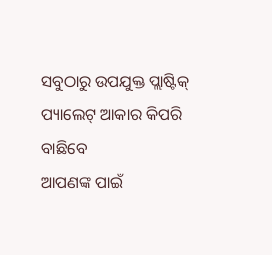ସବୁଠାରୁ ଉପଯୁକ୍ତ ପ୍ଲାଷ୍ଟିକ୍ ପ୍ୟାଲେଟ୍ ଆକାର କିପରି ବାଛିବେ
ଆପଣଙ୍କ ପାଇଁ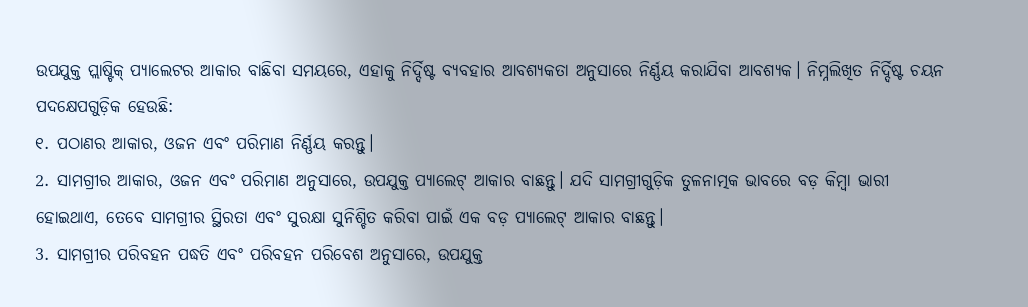ଉପଯୁକ୍ତ ପ୍ଲାଷ୍ଟିକ୍ ପ୍ୟାଲେଟର ଆକାର ବାଛିବା ସମୟରେ, ଏହାକୁ ନିର୍ଦ୍ଦିଷ୍ଟ ବ୍ୟବହାର ଆବଶ୍ୟକତା ଅନୁସାରେ ନିର୍ଣ୍ଣୟ କରାଯିବା ଆବଶ୍ୟକ। ନିମ୍ନଲିଖିତ ନିର୍ଦ୍ଦିଷ୍ଟ ଚୟନ ପଦକ୍ଷେପଗୁଡ଼ିକ ହେଉଛି:
୧. ପଠାଣର ଆକାର, ଓଜନ ଏବଂ ପରିମାଣ ନିର୍ଣ୍ଣୟ କରନ୍ତୁ।
2. ସାମଗ୍ରୀର ଆକାର, ଓଜନ ଏବଂ ପରିମାଣ ଅନୁସାରେ, ଉପଯୁକ୍ତ ପ୍ୟାଲେଟ୍ ଆକାର ବାଛନ୍ତୁ। ଯଦି ସାମଗ୍ରୀଗୁଡ଼ିକ ତୁଳନାତ୍ମକ ଭାବରେ ବଡ଼ କିମ୍ବା ଭାରୀ ହୋଇଥାଏ, ତେବେ ସାମଗ୍ରୀର ସ୍ଥିରତା ଏବଂ ସୁରକ୍ଷା ସୁନିଶ୍ଚିତ କରିବା ପାଇଁ ଏକ ବଡ଼ ପ୍ୟାଲେଟ୍ ଆକାର ବାଛନ୍ତୁ।
3. ସାମଗ୍ରୀର ପରିବହନ ପଦ୍ଧତି ଏବଂ ପରିବହନ ପରିବେଶ ଅନୁସାରେ, ଉପଯୁକ୍ତ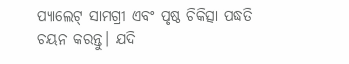ପ୍ୟାଲେଟ୍ ସାମଗ୍ରୀ ଏବଂ ପୃଷ୍ଠ ଚିକିତ୍ସା ପଦ୍ଧତି ଚୟନ କରନ୍ତୁ। ଯଦି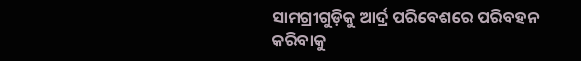ସାମଗ୍ରୀଗୁଡ଼ିକୁ ଆର୍ଦ୍ର ପରିବେଶରେ ପରିବହନ କରିବାକୁ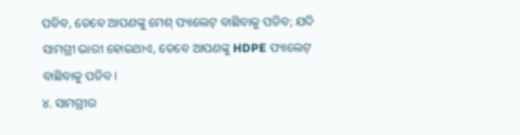ପଡିବ, ତେବେ ଆପଣଙ୍କୁ ମେଶ୍ ପ୍ୟାଲେଟ୍ ବାଛିବାକୁ ପଡିବ; ଯଦି ସାମଗ୍ରୀ ଭାରୀ ହୋଇଥାଏ, ତେବେ ଆପଣଙ୍କୁ HDPE ପ୍ୟାଲେଟ୍ ବାଛିବାକୁ ପଡିବ।
୪. ସାମଗ୍ରୀର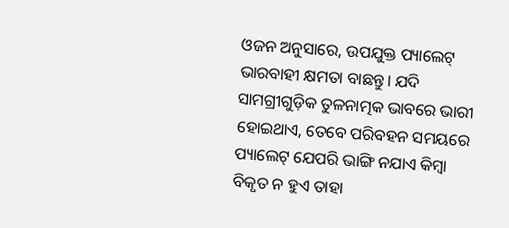ଓଜନ ଅନୁସାରେ, ଉପଯୁକ୍ତ ପ୍ୟାଲେଟ୍ ଭାରବାହୀ କ୍ଷମତା ବାଛନ୍ତୁ। ଯଦି ସାମଗ୍ରୀଗୁଡ଼ିକ ତୁଳନାତ୍ମକ ଭାବରେ ଭାରୀ ହୋଇଥାଏ, ତେବେ ପରିବହନ ସମୟରେ ପ୍ୟାଲେଟ୍ ଯେପରି ଭାଙ୍ଗି ନଯାଏ କିମ୍ବା ବିକୃତ ନ ହୁଏ ତାହା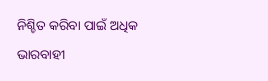ନିଶ୍ଚିତ କରିବା ପାଇଁ ଅଧିକ ଭାରବାହୀ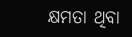କ୍ଷମତା ଥିବା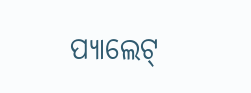ପ୍ୟାଲେଟ୍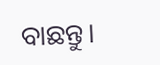ବାଛନ୍ତୁ।